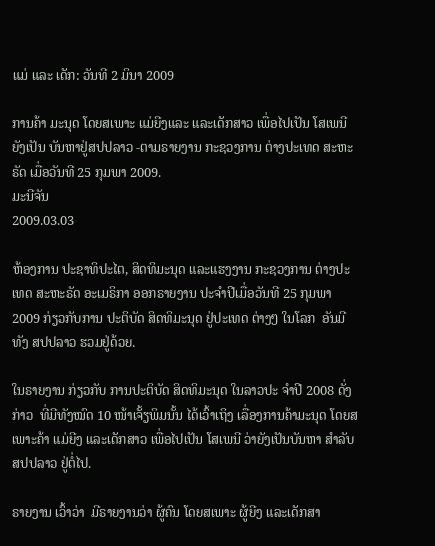ແມ່ ແລະ ເດັກ: ວັນທີ 2 ມິນາ 2009

ການຄ້າ ມະນຸດ ໂດຍສເພາະ ແມ່ຍີງແລະ ແລະເດັກສາວ ເພື່ອໄປເປັນ ໂສເພນີ ຍັງເປັນ ບັນຫາຢູ່ສປປລາວ -ຕາມຣາຍງານ ກະຊວງການ ຕ່າງປະເທດ ສະຫະຣັດ ເມື່ອວັນທີ 25 ກຸມພາ 2009.
ມະນີຈັນ
2009.03.03

ຫ້ອງການ ປະຊາທິປະໄຕ, ສິດທິມະນຸດ ແລະແຮງງານ ກະຊວງການ ຕ່າງປະເທດ ສະຫະຣັດ ອະເມຣິກາ ອອກຣາຍງານ ປະຈໍາປີເມື່ອວັນທີ 25 ກຸມພາ 2009 ກ່ຽວກັບການ ປະຕິບັດ ສິດທິມະນຸດ ຢູ່ປະເທດ ຕ່າງໆ ໃນໂລກ  ອັນມີທັງ ສປປລາວ ຮວມຢູ່ດ້ວຍ.

ໃນຣາຍງານ ກ່ຽວກັບ ການປະຕິບັດ ສິດທິມະນຸດ ໃນລາວປະ ຈໍາປີ 2008 ດັ່ງກ່າວ  ທີ່ມີທັງໝົດ 10 ໜ້າເຈັ້ຽພິມນັ້ນ ໄດ້ເວົ້າເຖິງ ເລື່ອງການຄ້າມະນຸດ ໂດຍສເພາະຄ້າ ແມ່ຍີງ ແລະເດັກສາວ ເພື່ອໄປເປັນ ໂສເພນີ ວ່າຍັງເປັນບັນຫາ ສໍາລັບ ສປປລາວ ຢູ່ຕໍ່ໄປ.

ຣາຍງານ ເວົ້າວ່າ  ມີຣາຍງານວ່າ ຜູ້ຄົນ ໂດຍສເພາະ ຜູ້ຍີງ ແລະເດັກສາ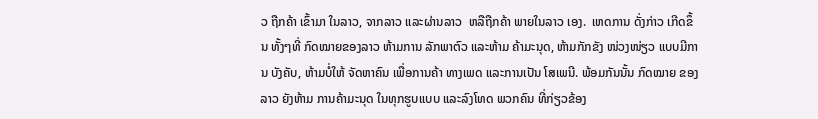ວ ຖືກຄ້າ ເຂົ້າມາ ໃນລາວ, ຈາກລາວ ແລະຜ່ານລາວ  ຫລືຖືກຄ້າ ພາຍໃນລາວ ເອງ.  ເຫດການ ດັ່ງກ່າວ ເກີດຂຶ້ນ ທັ້ງໆທີ່ ກົດໝາຍຂອງລາວ ຫ້າມການ ລັກພາຕົວ ແລະຫ້າມ ຄ້າມະນຸດ, ຫ້າມກັກຂັງ ໜ່ວງໜ່ຽວ ແບບມີການ ບັງຄັບ, ຫ້າມບໍ່ໃຫ້ ຈັດຫາຄົນ ເພື່ອການຄ້າ ທາງເພດ ແລະການເປັນ ໂສເພນີ. ພ້ອມກັນນັ້ນ ກົດໝາຍ ຂອງລາວ ຍັງຫ້າມ ການຄ້າມະນຸດ ໃນທຸກຮູບແບບ ແລະລົງໂທດ ພວກຄົນ ທີ່ກ່ຽວຂ້ອງ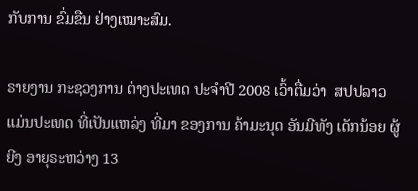ກັບການ ຂົ່ມຂືນ ຢ່າງເໝາະສົມ.

ຣາຍງານ ກະຊວງການ ຕ່າງປະເທດ ປະຈໍາປີ 2008 ເວົ້າຕື່ມວ່າ  ສປປລາວ ແມ່ນປະເທດ ທີ່ເປັນແຫລ່ງ ທີ່ມາ ຂອງການ ຄ້າມະນຸດ ອັນມີທັງ ເດັກນ້ອຍ ຜູ້ຍີງ ອາຍຸຣະຫວ່າງ 13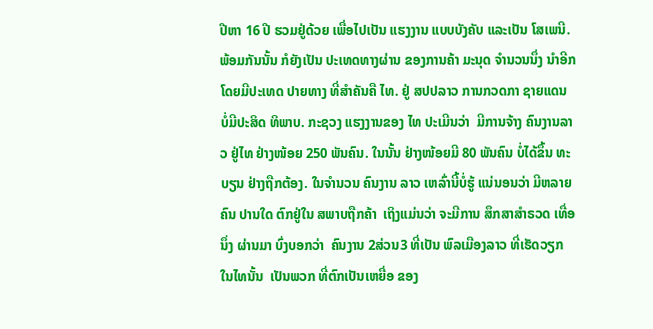ປີຫາ 16 ປີ ຮວມຢູ່ດ້ວຍ ເພື່ອໄປເປັນ ແຮງງານ ແບບບັງຄັບ ແລະເປັນ ໂສເພນີ. ພ້ອມກັນນັ້ນ ກໍຍັງເປັນ ປະເທດທາງຜ່ານ ຂອງການຄ້າ ມະນຸດ ຈໍານວນນຶ່ງ ນໍາອີກ  ໂດຍມີປະເທດ ປາຍທາງ ທີ່ສໍາຄັນຄື ໄທ. ຢູ່ ສປປລາວ ການກວດກາ ຊາຍແດນ ບໍ່ມີປະສິດ ທິພາບ. ກະຊວງ ແຮງງານຂອງ ໄທ ປະເມີນວ່າ  ມີການຈ້າງ ຄົນງານລາວ ຢູ່ໄທ ຢ່າງໜ້ອຍ 250 ພັນຄົນ. ໃນນັ້ນ ຢ່າງໜ້ອຍມີ 80 ພັນຄົນ ບໍ່ໄດ້ຂຶ້ນ ທະບຽນ ຢ່າງຖືກຕ້ອງ. ໃນຈໍານວນ ຄົນງານ ລາວ ເຫລົ່ານີ້ບໍ່ຮູ້ ແນ່ນອນວ່າ ມີຫລາຍຄົນ ປານໃດ ຕົກຢູ່ໃນ ສພາບຖືກຄ້າ  ເຖິງແມ່ນວ່າ ຈະມີການ ສຶກສາສໍາຣວດ ເທື່ອນຶ່ງ ຜ່ານມາ ບົ່ງບອກວ່າ  ຄົນງານ 2ສ່ວນ3 ທີ່ເປັນ ພົລເມືອງລາວ ທີ່ເຮັດວຽກ ໃນໄທນັ້ນ  ເປັນພວກ ທີ່ຕົກເປັນເຫຍື່ອ ຂອງ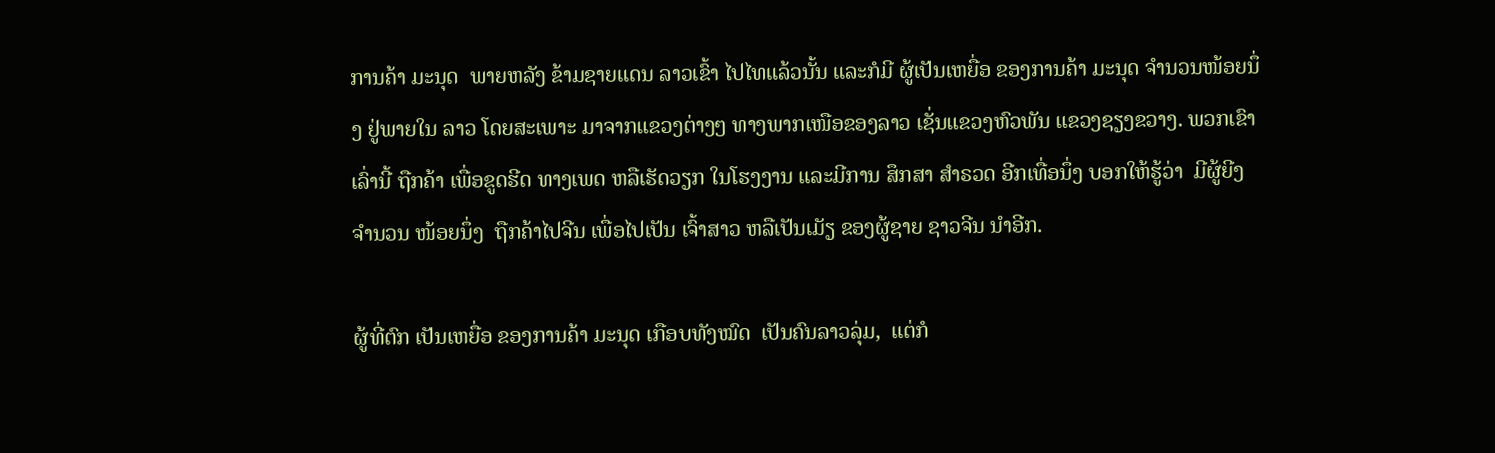ການຄ້າ ມະນຸດ  ພາຍຫລັງ ຂ້າມຊາຍແດນ ລາວເຂົ້າ ໄປໄທແລ້ວນັ້ນ ແລະກໍມີ ຜູ້ເປັນເຫຍື່ອ ຂອງການຄ້າ ມະນຸດ ຈໍານວນໜ້ອຍນຶ່ງ ຢູ່ພາຍໃນ ລາວ ໂດຍສະເພາະ ມາຈາກແຂວງຕ່າງໆ ທາງພາກເໜືອຂອງລາວ ເຊັ່ນແຂວງຫົວພັນ ແຂວງຊຽງຂວາງ. ພວກເຂົາເລົ່ານີ້ ຖືກຄ້າ ເພື່ອຂູດຮີດ ທາງເພດ ຫລືເຮັດວຽກ ໃນໂຮງງານ ແລະມີການ ສຶກສາ ສໍາຣວດ ອີກເທື່ອນຶ່ງ ບອກໃຫ້ຮູ້ວ່າ  ມີຜູ້ຍີງ ຈໍານວນ ໜ້ອຍນຶ່ງ  ຖືກຄ້າໄປຈີນ ເພື່ອໄປເປັນ ເຈົ້າສາວ ຫລືເປັນເມັຽ ຂອງຜູ້ຊາຍ ຊາວຈີນ ນໍາອີກ.

ຜູ້ທີ່ຕົກ ເປັນເຫຍື່ອ ຂອງການຄ້າ ມະນຸດ ເກືອບທັງໝົດ  ເປັນຄົນລາວລຸ່ມ,  ແຕ່ກໍ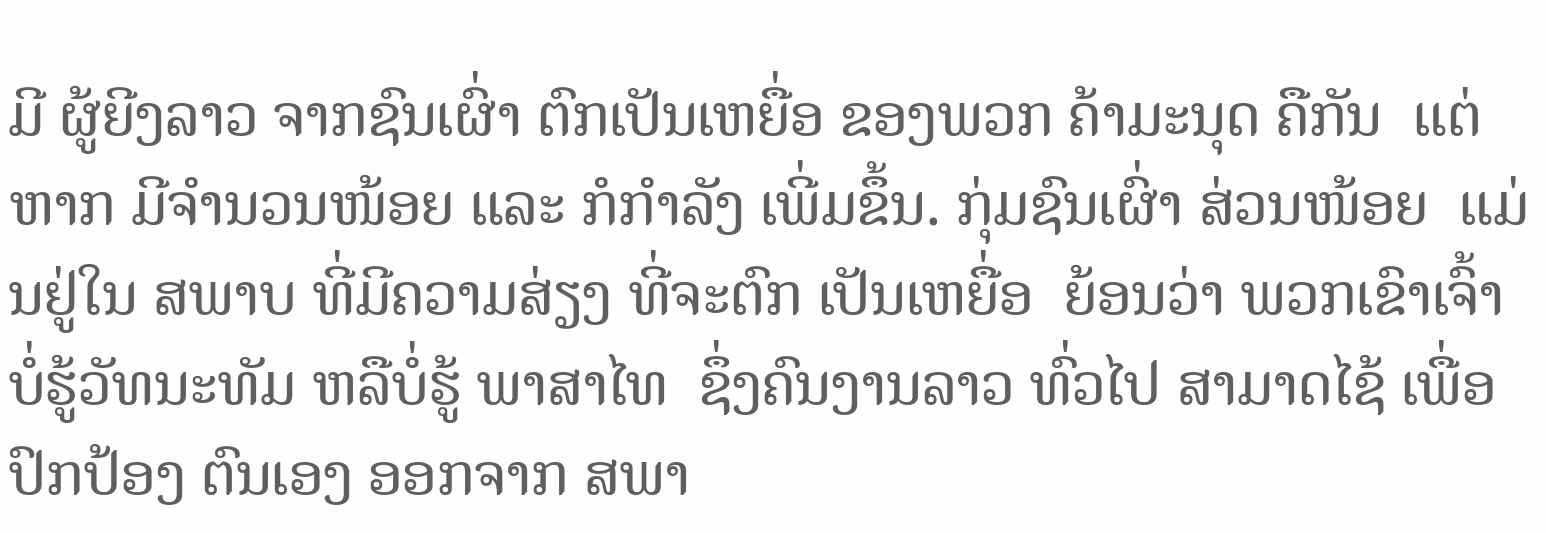ມີ ຜູ້ຍີງລາວ ຈາກຊົນເຜົ່າ ຕົກເປັນເຫຍື່ອ ຂອງພວກ ຄ້າມະນຸດ ຄືກັນ  ແຕ່ຫາກ ມີຈໍານວນໜ້ອຍ ແລະ ກໍກໍາລັງ ເພີ່ມຂຶ້ນ. ກຸ່ມຊົນເຜົ່າ ສ່ວນໜ້ອຍ  ແມ່ນຢູ່ໃນ ສພາບ ທີ່ມີຄວາມສ່ຽງ ທີ່ຈະຕົກ ເປັນເຫຍື່ອ  ຍ້ອນວ່າ ພວກເຂົາເຈົ້າ ບໍ່ຮູ້ວັທນະທັມ ຫລືບໍ່ຮູ້ ພາສາໄທ  ຊຶ່ງຄົນງານລາວ ທົ່ວໄປ ສາມາດໄຊ້ ເພື່ອປົກປ້ອງ ຕົນເອງ ອອກຈາກ ສພາ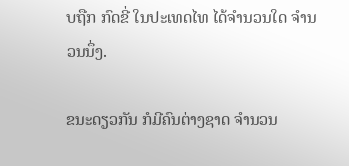ບຖືກ ກົດຂີ່ ໃນປະເທດໄທ ໄດ້ຈໍານວນໃດ ຈໍານວນນຶ່ງ.

ຂນະດຽວກັນ ກໍມີຄົນຕ່າງຊາດ ຈໍານວນ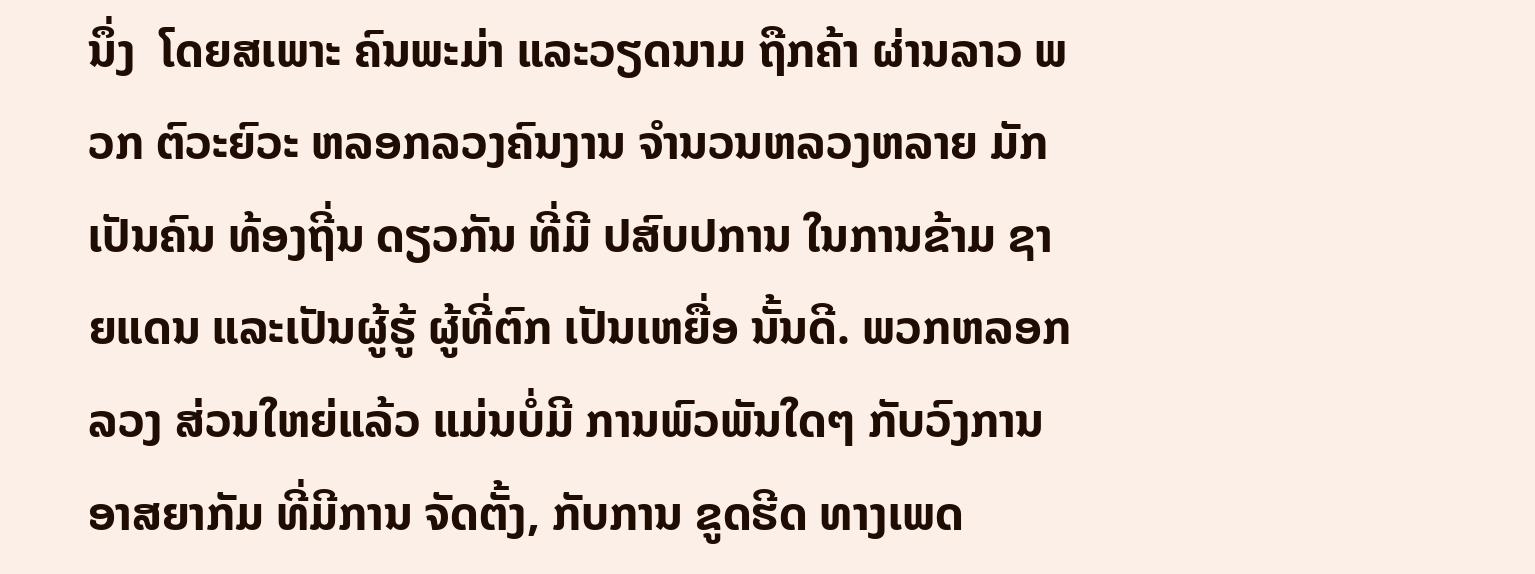ນຶ່ງ  ໂດຍສເພາະ ຄົນພະມ່າ ແລະວຽດນາມ ຖືກຄ້າ ຜ່ານລາວ ພວກ ຕົວະຍົວະ ຫລອກລວງຄົນງານ ຈໍານວນຫລວງຫລາຍ ມັກເປັນຄົນ ທ້ອງຖີ່ນ ດຽວກັນ ທີ່ມີ ປສົບປການ ໃນການຂ້າມ ຊາຍແດນ ແລະເປັນຜູ້ຮູ້ ຜູ້ທີ່ຕົກ ເປັນເຫຍື່ອ ນັ້ນດີ. ພວກຫລອກລວງ ສ່ວນໃຫຍ່ແລ້ວ ແມ່ນບໍ່ມີ ການພົວພັນໃດໆ ກັບວົງການ ອາສຍາກັມ ທີ່ມີການ ຈັດຕັ້ງ, ກັບການ ຂູດຮີດ ທາງເພດ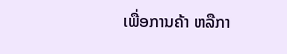ເພື່ອການຄ້າ ຫລືກາ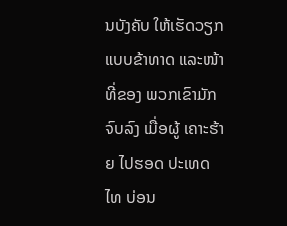ນບັງຄັບ ໃຫ້ເຮັດວຽກ ແບບຂ້າທາດ ແລະໜ້າທີ່ຂອງ ພວກເຂົາມັກຈົບລົງ ເມື່ອຜູ້ ເຄາະຮ້າຍ ໄປຮອດ ປະເທດໄທ ບ່ອນ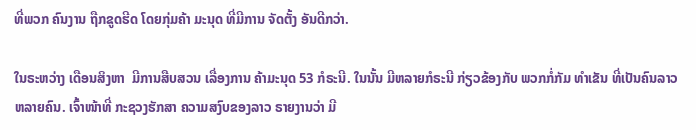ທີ່ພວກ ຄົນງານ ຖືກຂູດຮີດ ໂດຍກຸ່ມຄ້າ ມະນຸດ ທີ່ມີການ ຈັດຕັ້ງ ອັນດີກວ່າ.

ໃນຣະຫວ່າງ ເດືອນສິງຫາ  ມີການສືບສວນ ເລື່ອງການ ຄ້າມະນຸດ 53 ກໍຣະນີ. ໃນນັ້ນ ມີຫລາຍກໍຣະນີ ກ່ຽວຂ້ອງກັບ ພວກກໍ່ກັມ ທໍາເຂັນ ທີ່ເປັນຄົນລາວ ຫລາຍຄົນ. ເຈົ້າໜ້າທີ່ ກະຊວງຮັກສາ ຄວາມສງົບຂອງລາວ ຣາຍງານວ່າ ມີ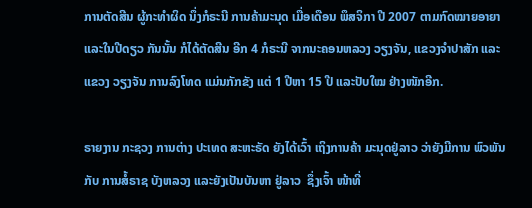ການຕັດສີນ ຜູ້ກະທໍາຜິດ ນຶ່ງກໍຣະນີ ການຄ້າມະນຸດ ເມື່ອເດືອນ ພຶສຈິກາ ປີ 2007 ຕາມກົດໝາຍອາຍາ ແລະໃນປີດຽວ ກັນນັ້ນ ກໍໄດ້ຕັດສີນ ອີກ 4 ກໍຣະນີ ຈາກນະຄອນຫລວງ ວຽງຈັນ, ແຂວງຈໍາປາສັກ ແລະແຂວງ ວຽງຈັນ ການລົງໂທດ ແມ່ນກັກຂັງ ແຕ່ 1 ປີຫາ 15 ປີ ແລະປັບໃໝ ຢ່າງໜັກອີກ.

ຣາຍງານ ກະຊວງ ການຕ່າງ ປະເທດ ສະຫະຣັດ ຍັງໄດ້ເວົ້າ ເຖິງການຄ້າ ມະນຸດຢູ່ລາວ ວ່າຍັງມີການ ພົວພັນກັບ ການສໍ້ຣາຊ ບັງຫລວງ ແລະຍັງເປັນບັນຫາ ຢູ່ລາວ  ຊຶ່ງເຈົ້າ ໜ້າທີ່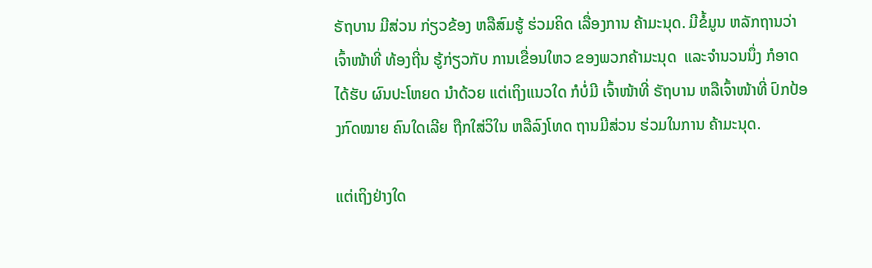ຣັຖບານ ມີສ່ວນ ກ່ຽວຂ້ອງ ຫລືສົມຮູ້ ຮ່ວມຄິດ ເລື່ອງການ ຄ້າມະນຸດ. ມີຂໍ້ມູນ ຫລັກຖານວ່າ ເຈົ້າໜ້າທີ່ ທ້ອງຖີ່ນ ຮູ້ກ່ຽວກັບ ການເຂື່ອນໃຫວ ຂອງພວກຄ້າມະນຸດ  ແລະຈໍານວນນຶ່ງ ກໍອາດໄດ້ຮັບ ຜົນປະໂຫຍດ ນໍາດ້ວຍ ແຕ່ເຖິງແນວໃດ ກໍບໍ່ມີ ເຈົ້າໜ້າທີ່ ຣັຖບານ ຫລືເຈົ້າໜ້າທີ່ ປົກປ້ອງກົດໝາຍ ຄົນໃດເລີຍ ຖືກໃສ່ວິໃນ ຫລືລົງໂທດ ຖານມີສ່ວນ ຮ່ວມໃນການ ຄ້າມະນຸດ.

ແຕ່ເຖິງຢ່າງໃດ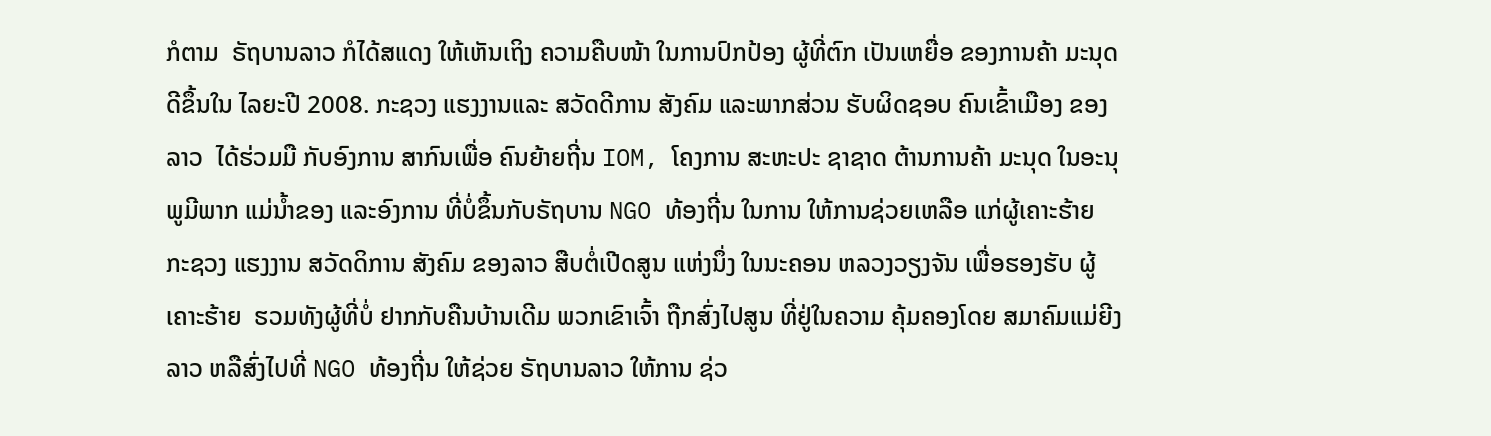ກໍຕາມ  ຣັຖບານລາວ ກໍໄດ້ສແດງ ໃຫ້ເຫັນເຖິງ ຄວາມຄືບໜ້າ ໃນການປົກປ້ອງ ຜູ້ທີ່ຕົກ ເປັນເຫຍື່ອ ຂອງການຄ້າ ມະນຸດ ດີຂຶ້ນໃນ ໄລຍະປີ 2008. ກະຊວງ ແຮງງານແລະ ສວັດດີການ ສັງຄົມ ແລະພາກສ່ວນ ຮັບຜິດຊອບ ຄົນເຂົ້າເມືອງ ຂອງລາວ  ໄດ້ຮ່ວມມື ກັບອົງການ ສາກົນເພື່ອ ຄົນຍ້າຍຖີ່ນ IOM, ໂຄງການ ສະຫະປະ ຊາຊາດ ຕ້ານການຄ້າ ມະນຸດ ໃນອະນຸພູມີພາກ ແມ່ນໍ້າຂອງ ແລະອົງການ ທີ່ບໍ່ຂຶ້ນກັບຣັຖບານ NGO ທ້ອງຖີ່ນ ໃນການ ໃຫ້ການຊ່ວຍເຫລືອ ແກ່ຜູ້ເຄາະຮ້າຍ ກະຊວງ ແຮງງານ ສວັດດິການ ສັງຄົມ ຂອງລາວ ສືບຕໍ່ເປີດສູນ ແຫ່ງນຶ່ງ ໃນນະຄອນ ຫລວງວຽງຈັນ ເພື່ອຮອງຮັບ ຜູ້ເຄາະຮ້າຍ  ຮວມທັງຜູ້ທີ່ບໍ່ ຢາກກັບຄືນບ້ານເດີມ ພວກເຂົາເຈົ້າ ຖືກສົ່ງໄປສູນ ທີ່ຢູ່ໃນຄວາມ ຄຸ້ມຄອງໂດຍ ສມາຄົມແມ່ຍີງລາວ ຫລືສົ່ງໄປທີ່ NGO ທ້ອງຖີ່ນ ໃຫ້ຊ່ວຍ ຣັຖບານລາວ ໃຫ້ການ ຊ່ວ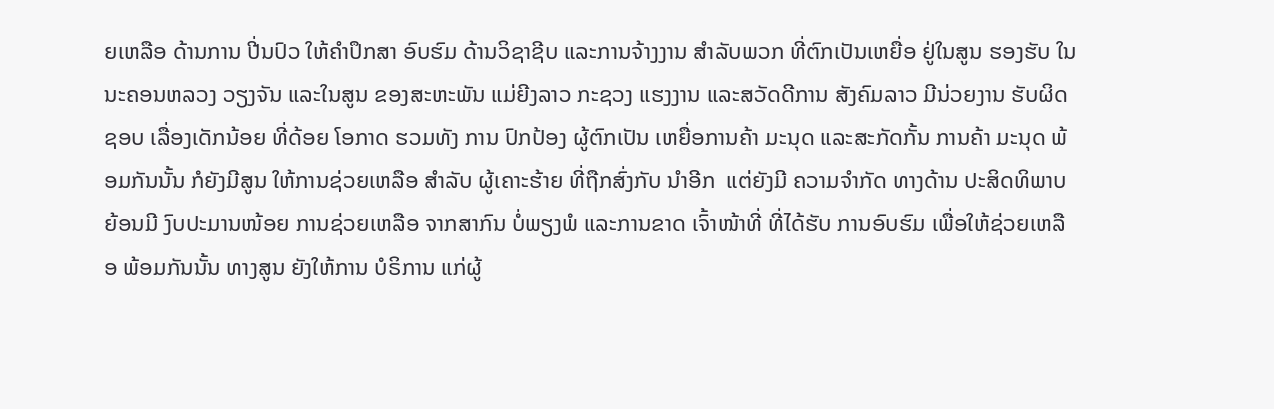ຍເຫລືອ ດ້ານການ ປີ່ນປົວ ໃຫ້ຄໍາປຶກສາ ອົບຮົມ ດ້ານວິຊາຊີບ ແລະການຈ້າງງານ ສໍາລັບພວກ ທີ່ຕົກເປັນເຫຍື່ອ ຢູ່ໃນສູນ ຮອງຮັບ ໃນນະຄອນຫລວງ ວຽງຈັນ ແລະໃນສູນ ຂອງສະຫະພັນ ແມ່ຍີງລາວ ກະຊວງ ແຮງງານ ແລະສວັດດີການ ສັງຄົມລາວ ມີນ່ວຍງານ ຮັບຜິດຊອບ ເລື່ອງເດັກນ້ອຍ ທີ່ດ້ອຍ ໂອກາດ ຮວມທັງ ການ ປົກປ້ອງ ຜູ້ຕົກເປັນ ເຫຍື່ອການຄ້າ ມະນຸດ ແລະສະກັດກັ້ນ ການຄ້າ ມະນຸດ ພ້ອມກັນນັ້ນ ກໍຍັງມີສູນ ໃຫ້ການຊ່ວຍເຫລືອ ສໍາລັບ ຜູ້ເຄາະຮ້າຍ ທີ່ຖືກສົ່ງກັບ ນໍາອີກ  ແຕ່ຍັງມີ ຄວາມຈໍາກັດ ທາງດ້ານ ປະສິດທິພາບ ຍ້ອນມີ ງົບປະມານໜ້ອຍ ການຊ່ວຍເຫລືອ ຈາກສາກົນ ບໍ່ພຽງພໍ ແລະການຂາດ ເຈົ້າໜ້າທີ່ ທີ່ໄດ້ຮັບ ການອົບຮົມ ເພື່ອໃຫ້ຊ່ວຍເຫລືອ ພ້ອມກັນນັ້ນ ທາງສູນ ຍັງໃຫ້ການ ບໍຣິການ ແກ່ຜູ້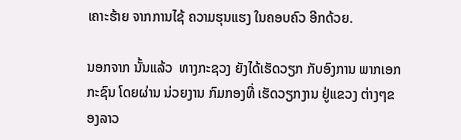ເຄາະຮ້າຍ ຈາກການໄຊ້ ຄວາມຮຸນແຮງ ໃນຄອບຄົວ ອີກດ້ວຍ.

ນອກຈາກ ນັ້ນແລ້ວ  ທາງກະຊວງ ຍັງໄດ້ເຮັດວຽກ ກັບອົງການ ພາກເອກກະຊົນ ໂດຍຜ່ານ ນ່ວຍງານ ກົມກອງທີ່ ເຮັດວຽກງານ ຢູ່ແຂວງ ຕ່າງໆຂອງລາວ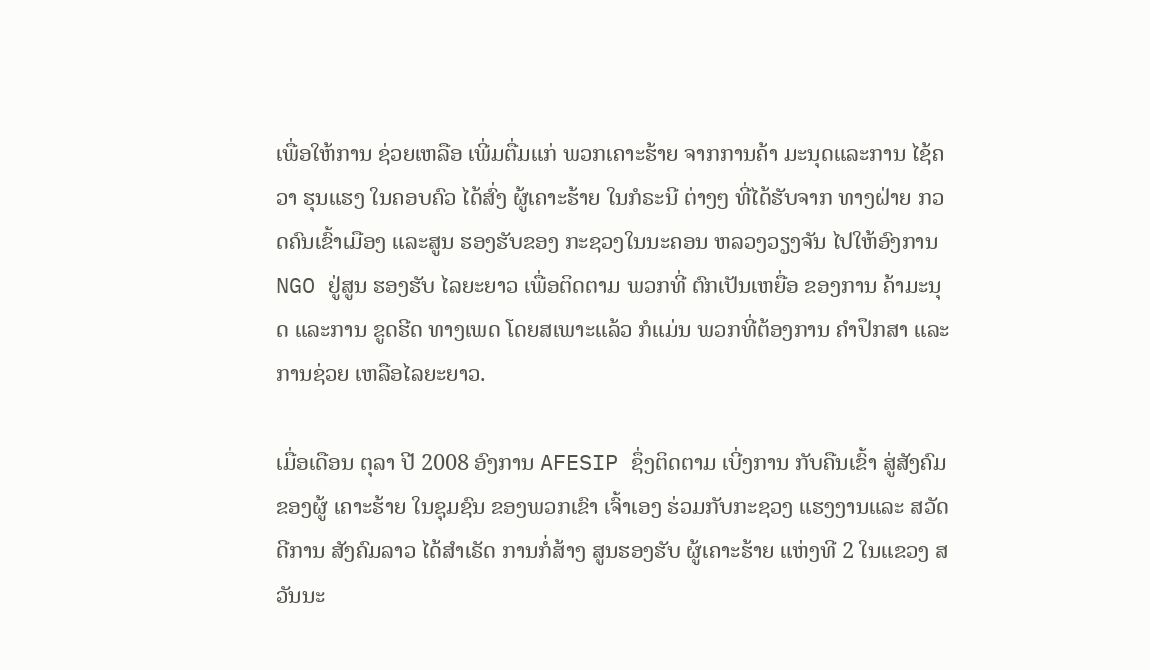ເພື່ອໃຫ້ການ ຊ່ວຍເຫລືອ ເພີ່ມຕື່ມແກ່ ພວກເຄາະຮ້າຍ ຈາກການຄ້າ ມະນຸດແລະການ ໄຊ້ຄວາ ຮຸນແຮງ ໃນຄອບຄົວ ໄດ້ສົ່ງ ຜູ້ເຄາະຮ້າຍ ໃນກໍຣະນີ ຕ່າງໆ ທີ່ໄດ້ຮັບຈາກ ທາງຝ່າຍ ກວດຄົນເຂົ້າເມືອງ ແລະສູນ ຮອງຮັບຂອງ ກະຊວງໃນນະຄອນ ຫລວງວຽງຈັນ ໄປໃຫ້ອົງການ NGO ຢູ່ສູນ ຮອງຮັບ ໄລຍະຍາວ ເພື່ອຕິດຕາມ ພວກທີ່ ຕົກເປັນເຫຍື່ອ ຂອງການ ຄ້າມະນຸດ ແລະການ ຂູດຮີດ ທາງເພດ ໂດຍສເພາະແລ້ວ ກໍແມ່ນ ພວກທີ່ຕ້ອງການ ຄໍາປຶກສາ ແລະການຊ່ວຍ ເຫລືອໄລຍະຍາວ.

ເມື່ອເດືອນ ຕຸລາ ປີ 2008 ອົງການ AFESIP ຊຶ່ງຕິດຕາມ ເບີ່ງການ ກັບຄືນເຂົ້າ ສູ່ສັງຄົມ ຂອງຜູ້ ເຄາະຮ້າຍ ໃນຊຸມຊົນ ຂອງພວກເຂົາ ເຈົ້າເອງ ຮ່ວມກັບກະຊວງ ແຮງງານແລະ ສວັດດີການ ສັງຄົມລາວ ໄດ້ສໍາເຣັດ ການກໍ່ສ້າງ ສູນຮອງຮັບ ຜູ້ເຄາະຮ້າຍ ແຫ່ງທີ 2 ໃນແຂວງ ສວັນນະ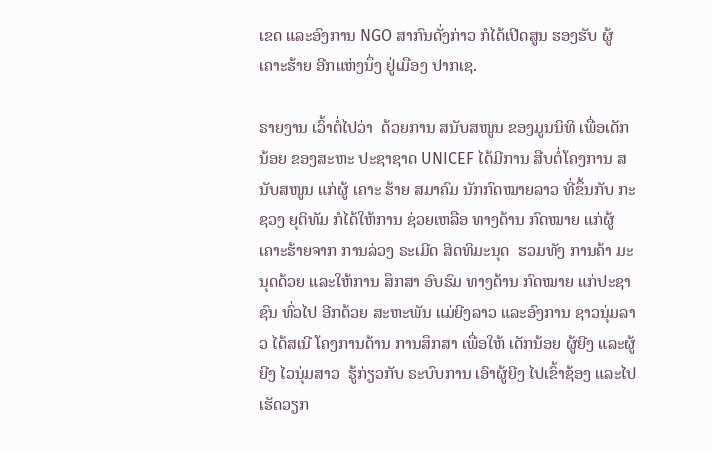ເຂດ ແລະອົງການ NGO ສາກົນດັ່ງກ່າວ ກໍໄດ້ເປີດສູນ ຮອງຮັບ ຜູ້ເຄາະຮ້າຍ ອີກແຫ່ງນຶ່ງ ຢູ່ເມືອງ ປາກເຊ.

ຣາຍງານ ເວົ້າຕໍ່ໄປວ່າ  ດ້ວຍການ ສນັບສໜູນ ຂອງມູນນິທິ ເພື່ອເດັກນ້ອຍ ຂອງສະຫະ ປະຊາຊາດ UNICEF ໄດ້ມີການ ສືບຕໍ່ໂຄງການ ສນັບສໜູນ ແກ່ຜູ້ ເຄາະ ຮ້າຍ ສມາຄົມ ນັກກົດໝາຍລາວ ທີ່ຂຶ້ນກັບ ກະຊວງ ຍຸຕິທັມ ກໍໄດ້ໃຫ້ການ ຊ່ວຍເຫລືອ ທາງດ້ານ ກົດໝາຍ ແກ່ຜູ້ ເຄາະຮ້າຍຈາກ ການລ່ວງ ຣະເມີດ ສິດທິມະນຸດ  ຮວມທັງ ການຄ້າ ມະນຸດດ້ວຍ ແລະໃຫ້ການ ສຶກສາ ອົບຮົມ ທາງດ້ານ ກົດໝາຍ ແກ່ປະຊາຊົນ ທົ່ວໄປ ອີກດ້ວຍ ສະຫະພັນ ແມ່ຍີງລາວ ແລະອົງການ ຊາວນຸ່ມລາວ ໄດ້ສເນີ ໂຄງການດ້ານ ການສຶກສາ ເພື່ອໃຫ້ ເດັກນ້ອຍ ຜູ້ຍີງ ແລະຜູ້ຍີງ ໄວນຸ່ມສາວ  ຮູ້ກ່ຽວກັບ ຣະບົບການ ເອົາຜູ້ຍີງ ໄປເຂົ້າຊ້ອງ ແລະໄປເຮັດວຽກ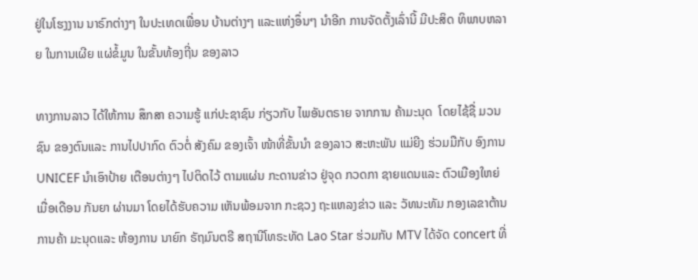ຢູ່ໃນໂຮງງານ ນາຣົກຕ່າງໆ ໃນປະເທດເພື່ອນ ບ້ານຕ່າງໆ ແລະແຫ່ງອຶ່ນໆ ນໍາອີກ ການຈັດຕັ້ງເລົ່ານີ້ ມີປະສິດ ທິພາບຫລາຍ ໃນການເຜີຍ ແຜ່ຂໍ້ມູນ ໃນຂັ້ນທ້ອງຖີ່ນ ຂອງລາວ

ທາງການລາວ ໄດ້ໃຫ້ການ ສຶກສາ ຄວາມຮູ້ ແກ່ປະຊາຊົນ ກ່ຽວກັບ ໄພອັນຕຣາຍ ຈາກການ ຄ້າມະນຸດ  ໂດຍໄຊ້ຊື່ ມວນຊົນ ຂອງຕົນແລະ ການໄປປາກົດ ຕົວຕໍ່ ສັງຄົມ ຂອງເຈົ້າ ໜ້າທີ່ຂັ້ນນໍາ ຂອງລາວ ສະຫະພັນ ແມ່ຍີງ ຮ່ວມມືກັບ ອົງການ UNICEF ນໍາເອົາປ້າຍ ເຕືອນຕ່າງໆ ໄປຕິດໄວ້ ຕາມແຜ່ນ ກະດານຂ່າວ ຢູ່ຈຸດ ກວດກາ ຊາຍແດນແລະ ຕົວເມືອງໃຫຍ່ ເມື່ອເດືອນ ກັນຍາ ຜ່ານມາ ໂດຍໄດ້ຮັບຄວາມ ເຫັນພ້ອມຈາກ ກະຊວງ ຖະແຫລງຂ່າວ ແລະ ວັທນະທັມ ກອງເລຂາຕ້ານ ການຄ້າ ມະນຸດແລະ ຫ້ອງການ ນາຍົກ ຣັຖມົນຕຣີ ສຖານີໂທຣະທັດ Lao Star ຮ່ວມກັບ MTV ໄດ້ຈັດ concert ທີ່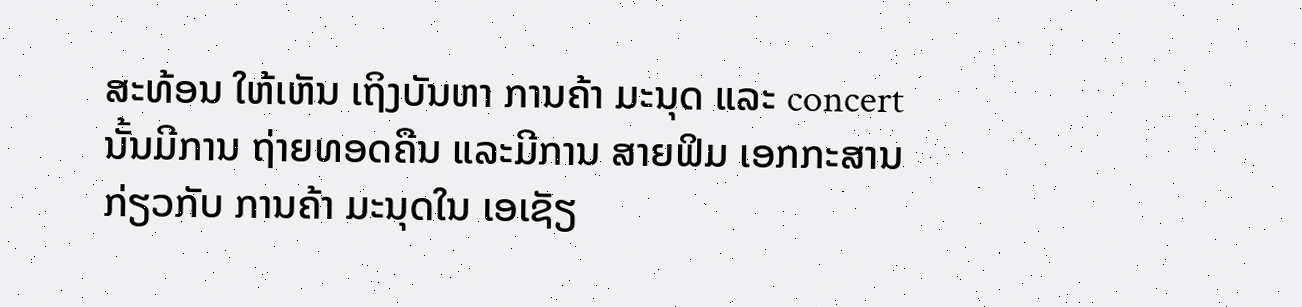ສະທ້ອນ ໃຫ້ເຫັນ ເຖິງບັນຫາ ການຄ້າ ມະນຸດ ແລະ concert ນັ້ນມີການ ຖ່າຍທອດຄືນ ແລະມີການ ສາຍຟິມ ເອກກະສານ ກ່ຽວກັບ ການຄ້າ ມະນຸດໃນ ເອເຊັຽ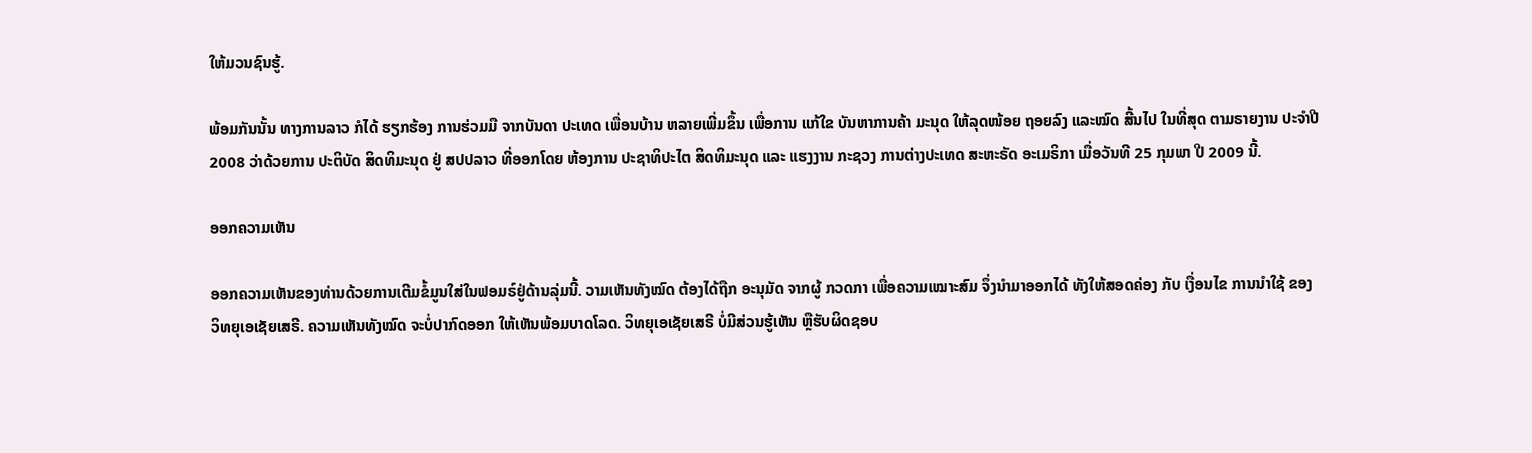ໃຫ້ມວນຊົນຮູ້.

ພ້ອມກັນນັ້ນ ທາງການລາວ ກໍໄດ້ ຮຽກຮ້ອງ ການຮ່ວມມື ຈາກບັນດາ ປະເທດ ເພື່ອນບ້ານ ຫລາຍເພີ່ມຂຶ້ນ ເພື່ອການ ແກ້ໃຂ ບັນຫາການຄ້າ ມະນຸດ ໃຫ້ລຸດໜ້ອຍ ຖອຍລົງ ແລະໝົດ ສີ້ນໄປ ໃນທີ່ສຸດ ຕາມຣາຍງານ ປະຈໍາປີ 2008 ວ່າດ້ວຍການ ປະຕິບັດ ສິດທິມະນຸດ ຢູ່ ສປປລາວ ທີ່ອອກໂດຍ ຫ້ອງການ ປະຊາທິປະໄຕ ສິດທິມະນຸດ ແລະ ແຮງງານ ກະຊວງ ການຕ່າງປະເທດ ສະຫະຣັດ ອະເມຣິກາ ເມື່ອວັນທີ 25 ກຸມພາ ປີ 2009 ນີ້.

ອອກຄວາມເຫັນ

ອອກຄວາມເຫັນຂອງທ່ານດ້ວຍການເຕີມຂໍ້ມູນໃສ່ໃນຟອມຣ໌ຢູ່ດ້ານລຸ່ມນີ້. ວາມເຫັນທັງໝົດ ຕ້ອງໄດ້ຖືກ ອະນຸມັດ ຈາກຜູ້ ກວດກາ ເພື່ອຄວາມເໝາະສົມ ຈຶ່ງນໍາມາອອກໄດ້ ທັງໃຫ້ສອດຄ່ອງ ກັບ ເງື່ອນໄຂ ການນຳໃຊ້ ຂອງ ວິທຍຸເອເຊັຍເສຣີ. ຄວາມເຫັນທັງໝົດ ຈະບໍ່ປາກົດອອກ ໃຫ້ເຫັນພ້ອມບາດໂລດ. ວິທຍຸເອເຊັຍເສຣີ ບໍ່ມີສ່ວນຮູ້ເຫັນ ຫຼືຮັບຜິດຊອບ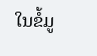ໃນຂໍ້ມູ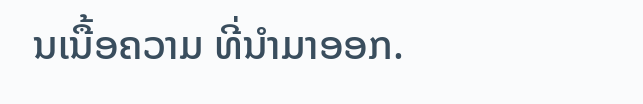ນເນື້ອຄວາມ ທີ່ນໍາມາອອກ.